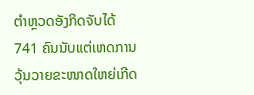ຕຳຫຼວດອັງກິດຈັບໄດ້ 741 ຄົນນັບແຕ່ເຫດການວຸ້ນວາຍຂະໜາດໃຫຍ່ເກີດ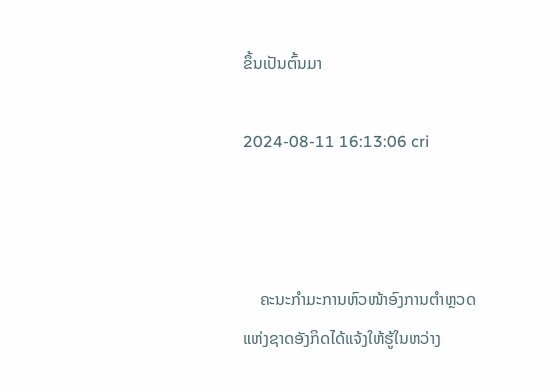ຂຶ້ນເປັນຕົ້ນມາ

2024-08-11 16:13:06 cri



    ຄະນະກຳມະການຫົວໜ້າອົງການຕຳຫຼວດແຫ່ງຊາດອັງກິດໄດ້ແຈ້ງໃຫ້ຮູ້ໃນຫວ່າງ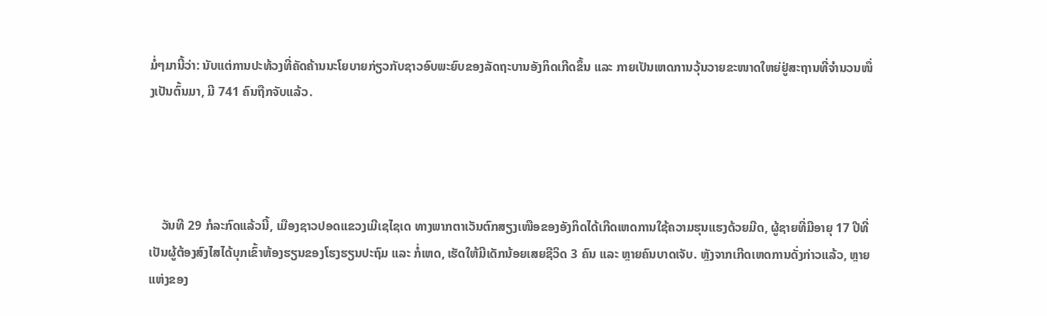ມໍ່ໆມານີ້ວ່າ: ນັບແຕ່ການປະທ້ວງທີ່ຄັດຄ້ານນະໂຍບາຍກ່ຽວກັບຊາວອົບພະຍົບຂອງລັດຖະບານອັງກິດເກີດຂຶ້ນ ແລະ ກາຍເປັນເຫດການວຸ້ນວາຍຂະໜາດໃຫຍ່ຢູ່ສະຖານທີ່ຈຳນວນໜຶ່ງເປັນຕົ້ນມາ, ມີ 741 ຄົນຖືກຈັບແລ້ວ.




    ວັນທີ 29 ກໍລະກົດແລ້ວນີ້, ເມືອງຊາວປອດແຂວງເມີເຊໄຊເດ ທາງພາກຕາເວັນຕົກສຽງເໜືອຂອງອັງກິດໄດ້ເກີດເຫດການໃຊ້ຄວາມຮຸນແຮງດ້ວຍມີດ, ຜູ້ຊາຍທີ່ມີອາຍຸ 17 ປີທີ່ເປັນຜູ້ຕ້ອງສົງໄສໄດ້ບຸກເຂົ້າຫ້ອງຮຽນຂອງໂຮງຮຽນປະຖົມ ແລະ ກໍ່ເຫດ, ເຮັດໃຫ້ມີເດັກນ້ອຍເສຍຊີວິດ 3 ຄົນ ແລະ ຫຼາຍຄົນບາດເຈັບ. ຫຼັງຈາກເກີດເຫດການດັ່ງກ່າວແລ້ວ, ຫຼາຍແຫ່ງຂອງ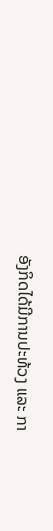ອັງກິດໄດ້ມີການປະທ້ວງ ແລະ ກາ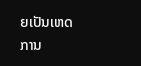ຍເປັນເຫດການ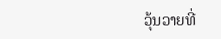ວຸ້ນວາຍທີ່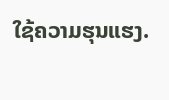ໃຊ້ຄວາມຮຸນແຮງ.